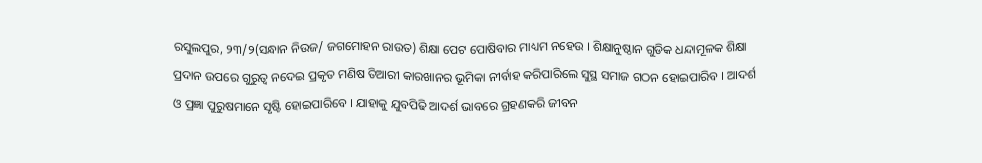ରସୁଲପୁର, ୨୩/୨(ସନ୍ଧାନ ନିଉଜ/ ଜଗମୋହନ ରାଉତ) ଶିକ୍ଷା ପେଟ ପୋଷିବାର ମାଧ୍ୟମ ନହେଉ । ଶିକ୍ଷାନୁଷ୍ଠାନ ଗୁଡିକ ଧନ୍ଦାମୂଳକ ଶିକ୍ଷା ପ୍ରଦାନ ଉପରେ ଗୁରୁତ୍ୱ ନଦେଇ ପ୍ରକୃତ ମଣିଷ ତିଆରୀ କାରଖାନର ଭୂମିକା ନୀର୍ବାହ କରିପାରିଲେ ସୁସ୍ଥ ସମାଜ ଗଠନ ହୋଇପାରିବ । ଆଦର୍ଶ ଓ ପ୍ରଜ୍ଞା ପୁରୁଷମାନେ ସୃଷ୍ଟି ହୋଇପାରିବେ । ଯାହାକୁ ଯୁବପିଢି ଆଦର୍ଶ ଭାବରେ ଗ୍ରହଣକରି ଜୀବନ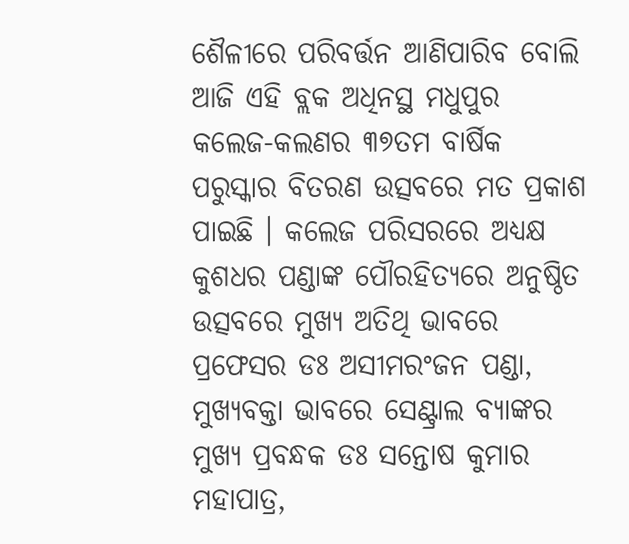ଶୈଳୀରେ ପରିବର୍ତ୍ତନ ଆଣିପାରିବ ବୋଲି ଆଜି ଏହି ବ୍ଲକ ଅଧିନସ୍ଥ ମଧୁପୁର କଲେଜ-କଲଣର ୩୭ତମ ବାର୍ଷିକ ପରୁସ୍କାର ବିତରଣ ଉତ୍ସବରେ ମତ ପ୍ରକାଶ ପାଇଛି । କଲେଜ ପରିସରରେ ଅଧ୍ୟକ୍ଷ କୁଶଧର ପଣ୍ଡାଙ୍କ ପୌରହିତ୍ୟରେ ଅନୁଷ୍ଠିତ ଉତ୍ସବରେ ମୁଖ୍ୟ ଅତିଥି ଭାବରେ ପ୍ରଫେସର ଡଃ ଅସୀମରଂଜନ ପଣ୍ଡା, ମୁଖ୍ୟବକ୍ତା ଭାବରେ ସେଣ୍ଟ୍ରାଲ ବ୍ୟାଙ୍କର ମୁଖ୍ୟ ପ୍ରବନ୍ଧକ ଡଃ ସନ୍ତୋଷ କୁମାର ମହାପାତ୍ର,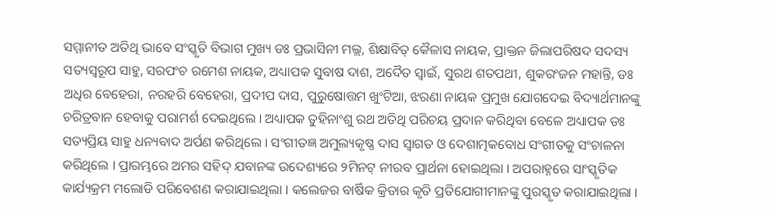ସମ୍ମାନୀତ ଅତିଥି ଭାବେ ସଂସ୍କୃତି ବିଭାଗ ମୁଖ୍ୟ ଡଃ ପ୍ରଭାସିନୀ ମଲ୍ଲ, ଶିକ୍ଷାବିତ୍ କୈଳାସ ନାୟକ, ପ୍ରାକ୍ତନ ଜିଲାପରିଷଦ ସଦସ୍ୟ ସତ୍ୟସ୍ୱରୂପ ସାହୁ, ସରପଂଚ ରମେଶ ନାୟକ, ଅଧ୍ୟାପକ ସୁବାଷ ଦାଶ, ଅଦୈତ ସ୍ୱାଇଁ, ସୁରଥ ଶତପଥୀ, ଶୁକରଂଜନ ମହାନ୍ତି, ଡଃ ଅଧିର ବେହେରା, ନରହରି ବେହେରା, ପ୍ରଦୀପ ଦାସ, ପୁରୁଷୋତ୍ତମ ଖୁଂଟିଆ, ଝରଣା ନାୟକ ପ୍ରମୁଖ ଯୋଗଦେଇ ବିଦ୍ୟାର୍ଥମାନଙ୍କୁ ଚରିତ୍ରବାନ ହେବାକୁ ପରାମର୍ଶ ଦେଇଥିଲେ । ଅଧ୍ୟାପକ ତୁହିନାଂଶୁ ରଥ ଅତିଥି ପରିଚୟ ପ୍ରଦାନ କରିଥିବା ବେଳେ ଅଧ୍ୟାପକ ଡଃ ସତ୍ୟପ୍ରିୟ ସାହୁ ଧନ୍ୟବାଦ ଅର୍ପଣ କରିଥିଲେ । ସଂଗୀତଜ୍ଞ ଅମୁଲ୍ୟକୃଷ୍ଣ ଦାସ ସ୍ୱାଗତ ଓ ଦେଶାତ୍ମକବୋଧ ସଂଗୀତକୁ ସଂଚାଳନା କରିଥିଲେ । ପ୍ରାରମ୍ଭରେ ଅମର ସହିଦ୍ ଯବାନଙ୍କ ଉଦେଶ୍ୟରେ ୨ମିନଟ୍ ନୀରବ ପ୍ରାର୍ଥନା ହୋଇଥିଲା । ଅପରାହ୍ନରେ ସାଂସ୍କୃତିକ କାର୍ଯ୍ୟକ୍ରମ ମଲୋଡି ପରିବେଶଣ କରାଯାଇଥିଲା । କଲେଜର ବାର୍ଷିକ କ୍ରିଡାର କୃତି ପ୍ରତିଯୋଗୀମାନଙ୍କୁ ପୁରସ୍କୃତ କରାଯାଇଥିଲା ।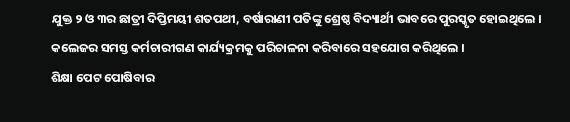ଯୁକ୍ତ ୨ ଓ ୩ର ଛାତ୍ରୀ ଦିପ୍ତିମୟୀ ଶତପଥୀ, ବର୍ଷାରାଣୀ ପତିଙ୍କୁ ଶ୍ରେଷ୍ଠ ବିଦ୍ୟାର୍ଥୀ ଭାବରେ ପୁରସ୍କୃତ ହୋଇଥିଲେ । କଲେଜର ସମସ୍ତ କର୍ମଚାରୀଗଣ କାର୍ଯ୍ୟକ୍ରମକୁ ପରିଚାଳନା କରିବାରେ ସହଯୋଗ କରିଥିଲେ ।
ଶିକ୍ଷା ପେଟ ପୋଷିବାର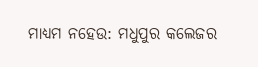ମାଧ୍ୟମ ନହେଉ: ମଧୁପୁର କଲେଜର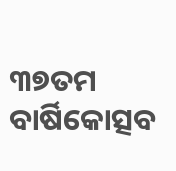୩୭ତମ ବାର୍ଷିକୋତ୍ସବ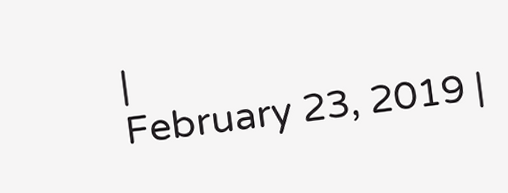|
February 23, 2019 |